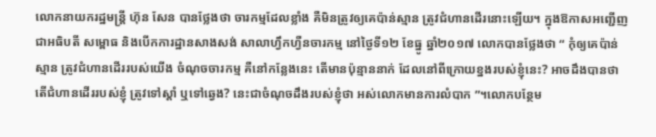លោកនាយករដ្ឋមន្ដ្រី ហ៊ុន សែន បានថ្លែងថា ចារកម្មដែលខ្លាំង គឺមិនត្រូវឲ្យគេប៉ាន់ស្មាន ត្រូវជំហានដើរនោះឡើយ។ ក្នុងឱកាសអញ្ជើញជាអធិបតី សម្ពោធ និងបើកការដ្ឋានសាងសង់ សាលាហ្វឹកហ្វឺនចារកម្ម នៅថ្ងៃទី១២ ខែធ្នូ ឆ្នាំ២០១៧ លោកបានថ្លែងថា “ កុំឲ្យគេប៉ាន់ស្មាន ត្រូវជំហានដើររបស់យើង ចំណុចចារកម្ម គឺនៅកន្លែងនេះ តើមានប៉ុន្មាននាក់ ដែលនៅពីក្រោយខ្នងរបស់ខ្ញុំនេះ? អាចដឹងបានថា តើជំហានដើររបស់ខ្ញុំ ត្រូវទៅស្ដាំ ឬទៅឆ្វេង? នេះជាចំណុចដឹងរបស់ខ្ញុំថា អស់លោកមានការលំបាក ”។លោកបន្ថែម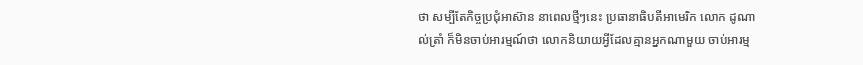ថា សម្បីតែកិច្ចប្រជុំអាស៊ាន នាពេលថ្មីៗនេះ ប្រធានាធិបតីអាមេរិក លោក ដូណាល់ត្រាំ ក៏មិនចាប់អារម្មណ៍ថា លោកនិយាយអ្វីដែលគ្មានអ្នកណាមួយ ចាប់អារម្ម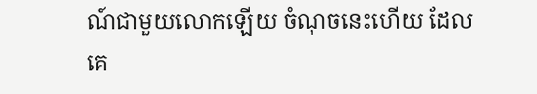ណ៍ជាមួយលោកឡើយ ចំណុចនេះហើយ ដែលគេ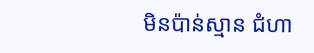មិនប៉ាន់ស្មាន ជំហា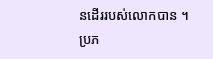នដើររបស់លោកបាន ។
ប្រភ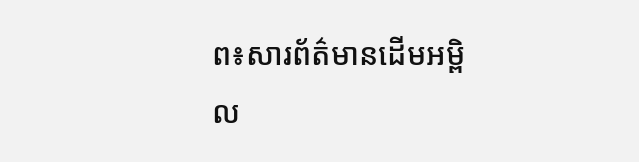ព៖សារព័ត៌មានដើមអម្ពិល